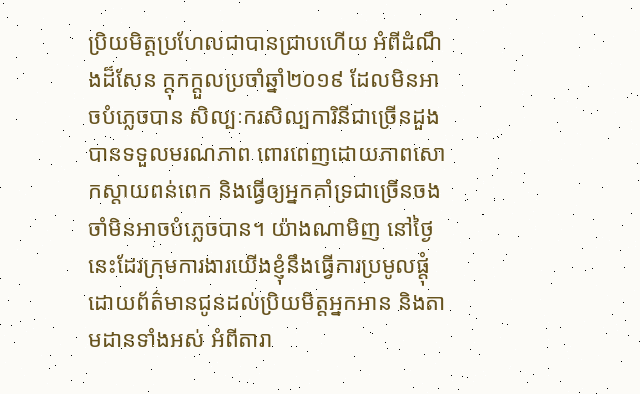ប្រិយមិត្តប្រហែលជាបានជ្រាបហើយ អំពីដំណឹងដ៏សែន ក្តុកក្តួលប្រចាំឆ្នាំ២០១៩ ដែលមិនអាចបំភ្លេចបាន សិល្បៈករសិល្បការិនីជាច្រើនដួង បានទទួលមរណភាព ពោរពេញដោយភាពសោកស្តាយពន់ពេក និងធ្វើឲ្យអ្នកគាំទ្រជាច្រើនចងចាំមិនអាចបំភ្លេចបាន។ យ៉ាងណាមិញ នៅថ្ងៃនេះដែរក្រុមការងារយើងខ្ញុំនឹងធ្វើការប្រមូលផ្តុំដោយព័ត៌មានជូនដល់ប្រិយមិត្តអ្នកអាន និងតាមដានទាំងអស់ អំពីតារា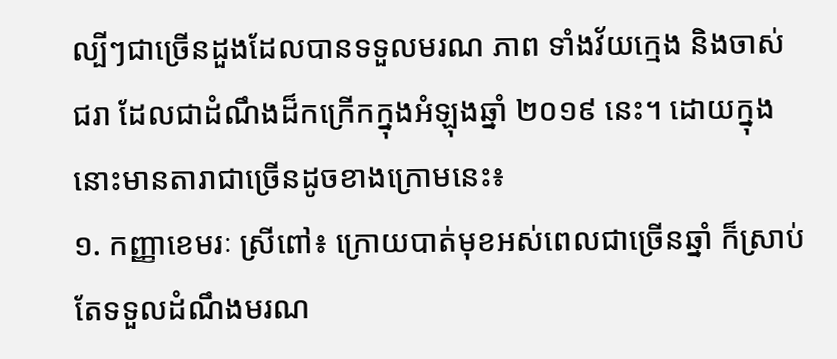ល្បីៗជាច្រើនដួងដែលបានទទួលមរណ ភាព ទាំងវ័យក្មេង និងចាស់ជរា ដែលជាដំណឹងដ៏កក្រើកក្នុងអំឡុងឆ្នាំ ២០១៩ នេះ។ ដោយក្នុងនោះមានតារាជាច្រើនដូចខាងក្រោមនេះ៖
១. កញ្ញាខេមរៈ ស្រីពៅ៖ ក្រោយបាត់មុខអស់ពេលជាច្រើនឆ្នាំ ក៏ស្រាប់តែទទួលដំណឹងមរណ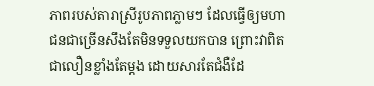ភាពរបស់តារាស្រីរូបភាពភ្លាមៗ ដែលធ្វើឲ្យមហាជនជាច្រើនសឹងតែមិនទទួលយកបាន ព្រោះវាពិតជាលឿនខ្លាំងតែម្តង ដោយសារតែជំងឺដែ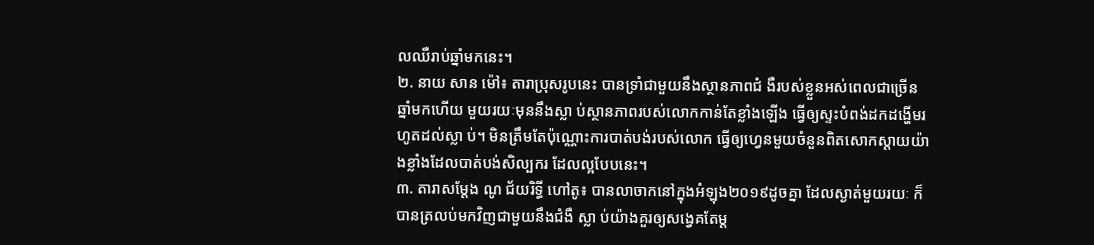លឈឺរាប់ឆ្នាំមកនេះ។
២. នាយ សាន ម៉ៅ៖ តារាប្រុសរូបនេះ បានទ្រាំជាមួយនឹងស្ថានភាពជំ ងឺរបស់ខ្លួនអស់ពេលជាច្រើនឆ្នាំមកហើយ មួយរយៈមុននឹងស្លា ប់ស្ថានភាពរបស់លោកកាន់តែខ្លាំងឡើង ធ្វើឲ្យស្ទះបំពង់ដកដង្ហើមរហូតដល់ស្លា ប់។ មិនត្រឹមតែប៉ុណ្ណោះការបាត់បង់របស់លោក ធ្វើឲ្យហ្វេនមួយចំនួនពិតសោកស្តាយយ៉ាងខ្លាំងដែលបាត់បង់សិល្បករ ដែលល្អបែបនេះ។
៣. តារាសម្តែង ណូ ជ័យរិទ្ធី ហៅតូ៖ បានលាចាកនៅក្នុងអំឡុង២០១៩ដូចគ្នា ដែលស្ងាត់មួយរយៈ ក៏បានត្រលប់មកវិញជាមួយនឹងជំងឺ ស្លា ប់យ៉ាងគួរឲ្យសង្វេគតែម្ត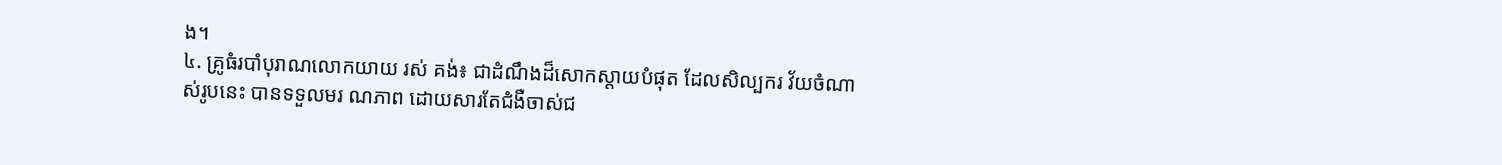ង។
៤. គ្រូធំរបាំបុរាណលោកយាយ រស់ គង់៖ ជាដំណឹងដ៏សោកស្តាយបំផុត ដែលសិល្បករ វ័យចំណាស់រូបនេះ បានទទួលមរ ណភាព ដោយសារតែជំងឺចាស់ជ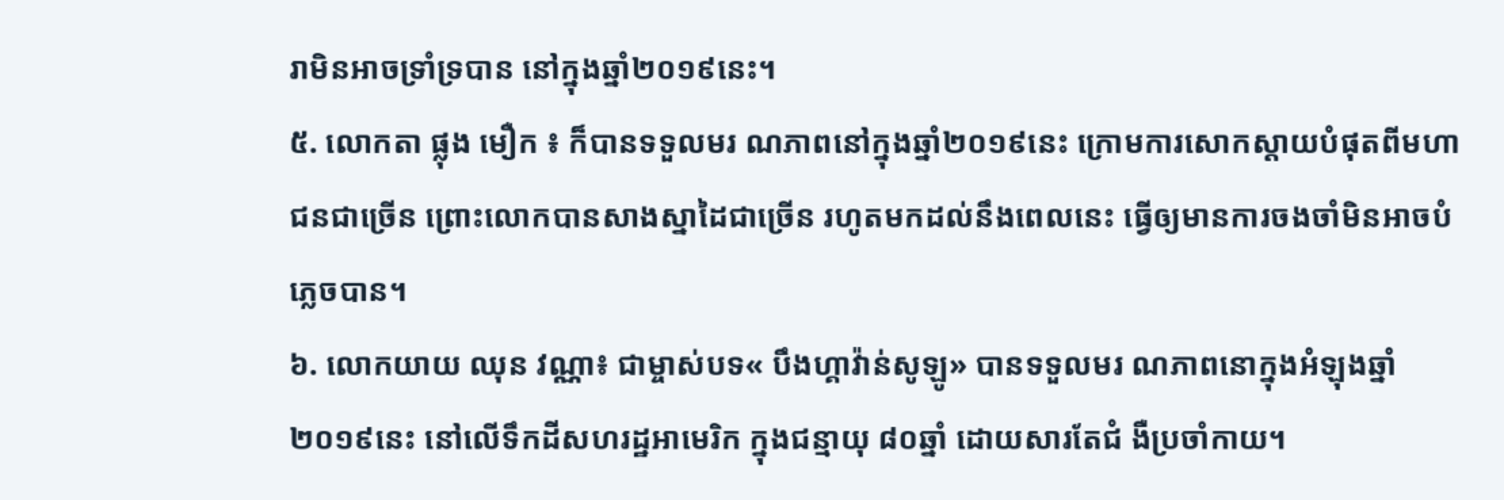រាមិនអាចទ្រាំទ្របាន នៅក្នុងឆ្នាំ២០១៩នេះ។
៥. លោកតា ផ្លុង មឿក ៖ ក៏បានទទួលមរ ណភាពនៅក្នុងឆ្នាំ២០១៩នេះ ក្រោមការសោកស្តាយបំផុតពីមហាជនជាច្រើន ព្រោះលោកបានសាងស្នាដៃជាច្រើន រហូតមកដល់នឹងពេលនេះ ធ្វើឲ្យមានការចងចាំមិនអាចបំភ្លេចបាន។
៦. លោកយាយ ឈុន វណ្ណា៖ ជាម្ចាស់បទ« បឹងហ្គាវ៉ាន់សូឡូ» បានទទួលមរ ណភាពនោក្នុងអំឡុងឆ្នាំ២០១៩នេះ នៅលើទឹកដីសហរដ្ឋអាមេរិក ក្នុងជន្មាយុ ៨០ឆ្នាំ ដោយសារតែជំ ងឺប្រចាំកាយ។